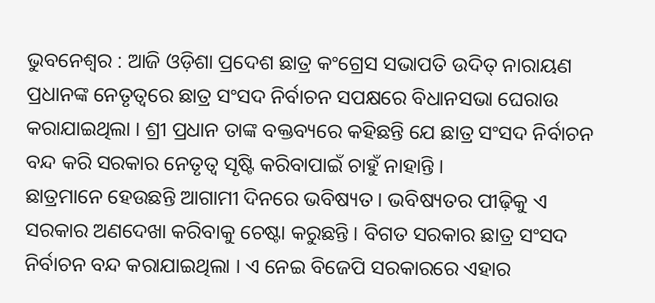ଭୁବନେଶ୍ୱର : ଆଜି ଓଡ଼ିଶା ପ୍ରଦେଶ ଛାତ୍ର କଂଗ୍ରେସ ସଭାପତି ଉଦିତ୍ ନାରାୟଣ ପ୍ରଧାନଙ୍କ ନେତୃତ୍ୱରେ ଛାତ୍ର ସଂସଦ ନିର୍ବାଚନ ସପକ୍ଷରେ ବିଧାନସଭା ଘେରାଉ କରାଯାଇଥିଲା । ଶ୍ରୀ ପ୍ରଧାନ ତାଙ୍କ ବକ୍ତବ୍ୟରେ କହିଛନ୍ତି ଯେ ଛାତ୍ର ସଂସଦ ନିର୍ବାଚନ ବନ୍ଦ କରି ସରକାର ନେତୃତ୍ୱ ସୃଷ୍ଟି କରିବାପାଇଁ ଚାହୁଁ ନାହାନ୍ତି ।
ଛାତ୍ରମାନେ ହେଉଛନ୍ତି ଆଗାମୀ ଦିନରେ ଭବିଷ୍ୟତ । ଭବିଷ୍ୟତର ପୀଢ଼ିକୁ ଏ ସରକାର ଅଣଦେଖା କରିବାକୁ ଚେଷ୍ଟା କରୁଛନ୍ତି । ବିଗତ ସରକାର ଛାତ୍ର ସଂସଦ ନିର୍ବାଚନ ବନ୍ଦ କରାଯାଇଥିଲା । ଏ ନେଇ ବିଜେପି ସରକାରରେ ଏହାର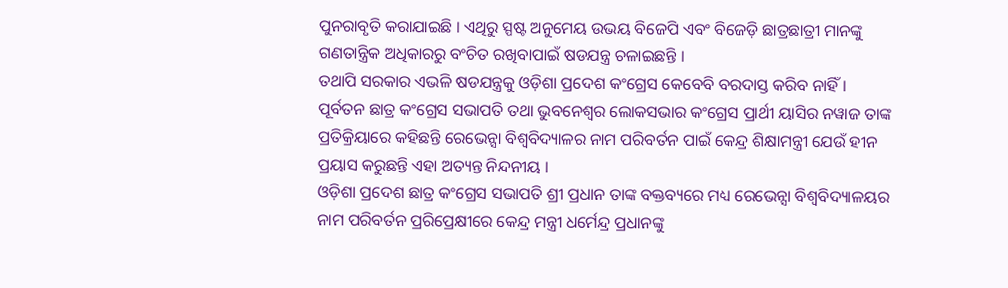ପୁନରାବୃତି କରାଯାଇଛି । ଏଥିରୁ ସ୍ପଷ୍ଟ ଅନୁମେୟ ଉଭୟ ବିଜେପି ଏବଂ ବିଜେଡ଼ି ଛାତ୍ରଛାତ୍ରୀ ମାନଙ୍କୁ ଗଣତାନ୍ତ୍ରିକ ଅଧିକାରରୁ ବଂଚିତ ରଖିବାପାଇଁ ଷଡଯନ୍ତ୍ର ଚଳାଇଛନ୍ତି ।
ତଥାପି ସରକାର ଏଭଳି ଷଡଯନ୍ତ୍ରକୁ ଓଡ଼ିଶା ପ୍ରଦେଶ କଂଗ୍ରେସ କେବେବି ବରଦାସ୍ତ କରିବ ନାହିଁ । ପୂର୍ବତନ ଛାତ୍ର କଂଗ୍ରେସ ସଭାପତି ତଥା ଭୁବନେଶ୍ୱର ଲୋକସଭାର କଂଗ୍ରେସ ପ୍ରାର୍ଥୀ ୟାସିର ନୱାଜ ତାଙ୍କ ପ୍ରତିକ୍ରିୟାରେ କହିଛନ୍ତି ରେଭେନ୍ସା ବିଶ୍ୱବିଦ୍ୟାଳର ନାମ ପରିବର୍ତନ ପାଇଁ କେନ୍ଦ୍ର ଶିକ୍ଷାମନ୍ତ୍ରୀ ଯେଉଁ ହୀନ ପ୍ରୟାସ କରୁଛନ୍ତି ଏହା ଅତ୍ୟନ୍ତ ନିନ୍ଦନୀୟ ।
ଓଡ଼ିଶା ପ୍ରଦେଶ ଛାତ୍ର କଂଗ୍ରେସ ସଭାପତି ଶ୍ରୀ ପ୍ରଧାନ ତାଙ୍କ ବକ୍ତବ୍ୟରେ ମଧ୍ୟ ରେଭେନ୍ସା ବିଶ୍ୱବିଦ୍ୟାଳୟର ନାମ ପରିବର୍ତନ ପ୍ରରିପ୍ରେକ୍ଷୀରେ କେନ୍ଦ୍ର ମନ୍ତ୍ରୀ ଧର୍ମେନ୍ଦ୍ର ପ୍ରଧାନଙ୍କୁ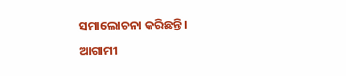ସମାଲୋଚନା କରିଛନ୍ତି । ଆଗାମୀ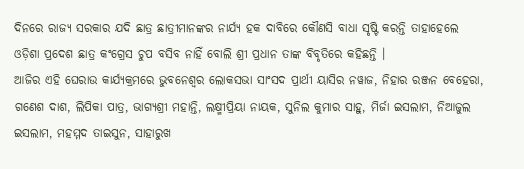ଦିନରେ ରାଜ୍ୟ ସରକାର ଯଦି ଛାତ୍ର ଛାତ୍ରୀମାନଙ୍କର ନାର୍ଯ୍ୟ ହକ ଦାବିରେ କୌଣସି ବାଧା ସୃଷ୍ଟି କରନ୍ତି ତାହାହେଲେ ଓଡ଼ିଶା ପ୍ରଦେଶ ଛାତ୍ର କଂଗ୍ରେସ ଚୁପ ବସିବ ନାହିଁ ବୋଲି ଶ୍ରୀ ପ୍ରଧାନ ତାଙ୍କ ବିବୃତିରେ କହିଛନ୍ତି ।
ଆଜିର ଏହି ଘେରାଉ କାର୍ଯ୍ୟକ୍ରମରେ ଭୁବନେଶ୍ୱର ଲୋକସଭା ସାଂସଦ ପ୍ରାର୍ଥୀ ୟାସିର ନୱାଜ, ନିହାର ରଞ୍ଜନ ବେହେରା, ଗଣେଶ ଦାଶ, ଲିପିକା ପାତ୍ର, ଭାଗ୍ୟଶ୍ରୀ ମହାନ୍ତି, ଲକ୍ଷ୍ମୀପ୍ରିୟା ନାୟକ, ସୁନିଲ କୁମାର ସାହୁ, ମିର୍ଜା ଇସଲାମ, ନିଆଜୁଲ ଇସଲାମ, ମହମ୍ମଦ ତାଇସୁନ, ସାହାରୁଖ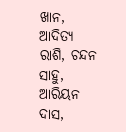ଖାନ, ଆଦିତ୍ୟ ରାଶି, ଚନ୍ଦନ ସାହୁ, ଆରିୟନ ଦାସ,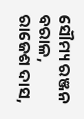ସୌମ୍ୟ ରଞ୍ଜନ ବରାଳ, ରାଜେଶ ଦାସ,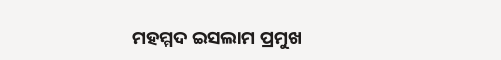ମହମ୍ମଦ ଇସଲାମ ପ୍ରମୁଖ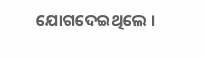ଯୋଗଦେଇଥିଲେ ।